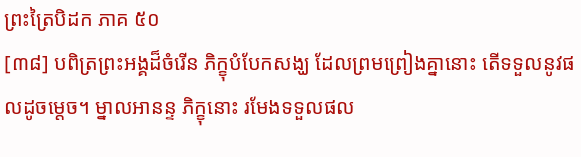ព្រះត្រៃបិដក ភាគ ៥០
[៣៨] បពិត្រព្រះអង្គដ៏ចំរើន ភិក្ខុបំបែកសង្ឃ ដែលព្រមព្រៀងគ្នានោះ តើទទួលនូវផលដូចម្តេច។ ម្នាលអានន្ទ ភិក្ខុនោះ រមែងទទួលផល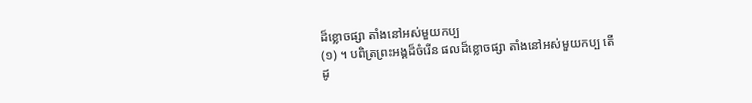ដ៏ខ្លោចផ្សា តាំងនៅអស់មួយកប្ប
(១) ។ បពិត្រព្រះអង្គដ៏ចំរើន ផលដ៏ខ្លោចផ្សា តាំងនៅអស់មួយកប្ប តើដូ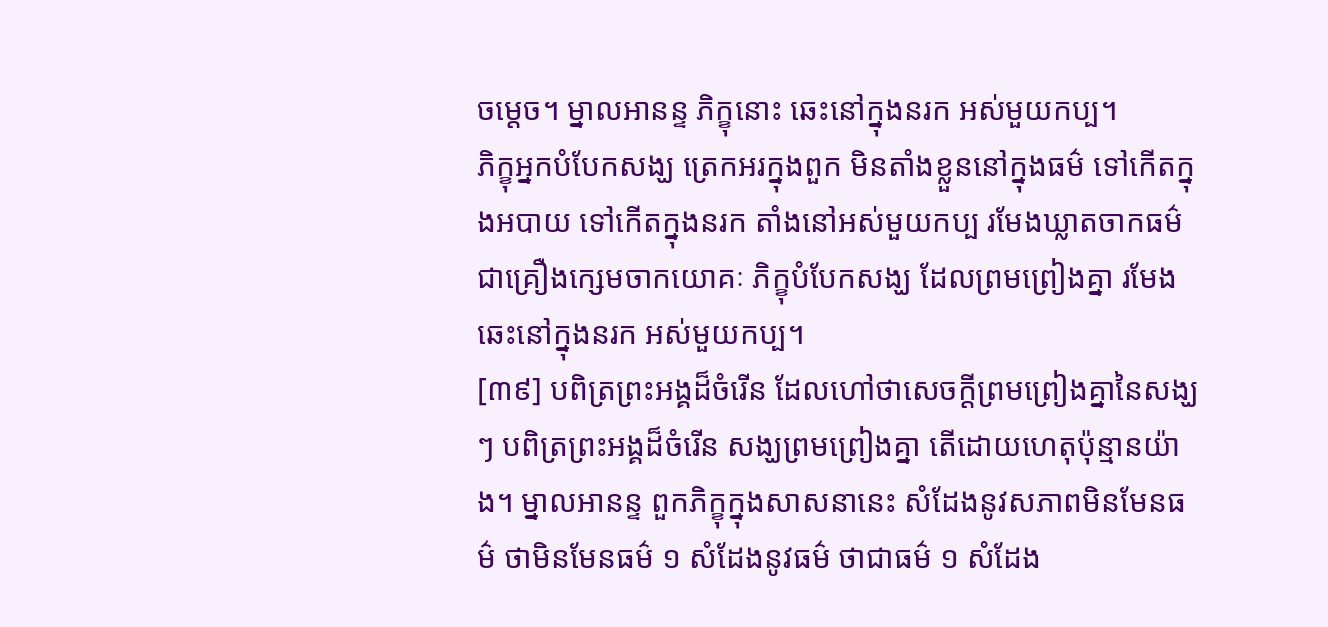ចម្តេច។ ម្នាលអានន្ទ ភិក្ខុនោះ ឆេះនៅក្នុងនរក អស់មួយកប្ប។
ភិក្ខុអ្នកបំបែកសង្ឃ ត្រេកអរក្នុងពួក មិនតាំងខ្លួននៅក្នុងធម៌ ទៅកើតក្នុងអបាយ ទៅកើតក្នុងនរក តាំងនៅអស់មួយកប្ប រមែងឃ្លាតចាកធម៌ ជាគ្រឿងក្សេមចាកយោគៈ ភិក្ខុបំបែកសង្ឃ ដែលព្រមព្រៀងគ្នា រមែងឆេះនៅក្នុងនរក អស់មួយកប្ប។
[៣៩] បពិត្រព្រះអង្គដ៏ចំរើន ដែលហៅថាសេចក្តីព្រមព្រៀងគ្នានៃសង្ឃ ៗ បពិត្រព្រះអង្គដ៏ចំរើន សង្ឃព្រមព្រៀងគ្នា តើដោយហេតុប៉ុន្មានយ៉ាង។ ម្នាលអានន្ទ ពួកភិក្ខុក្នុងសាសនានេះ សំដែងនូវសភាពមិនមែនធម៌ ថាមិនមែនធម៌ ១ សំដែងនូវធម៌ ថាជាធម៌ ១ សំដែង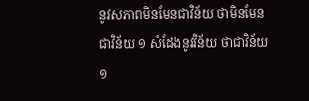នូវសភាពមិនមែនជាវិន័យ ថាមិនមែនជាវិន័យ ១ សំដែងនូវវិន័យ ថាជាវិន័យ ១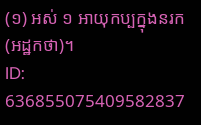(១) អស់ ១ អាយុកប្បក្នុងនរក (អដ្ឋកថា)។
ID: 636855075409582837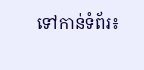ទៅកាន់ទំព័រ៖